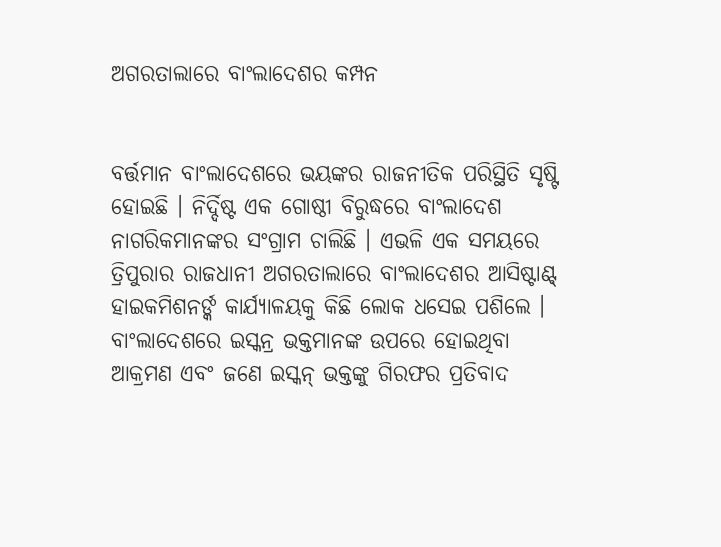ଅଗରତାଲାରେ ବାଂଲାଦେଶର କମ୍ପନ


ବର୍ତ୍ତମାନ ବାଂଲାଦେଶରେ ଭୟଙ୍କର ରାଜନୀତିକ ପରିସ୍ଥିତି ସୃଷ୍ଟି ହୋଇଛି । ନିର୍ଦ୍ଦିଷ୍ଟ ଏକ ଗୋଷ୍ଠୀ ବିରୁଦ୍ଧରେ ବାଂଲାଦେଶ ନାଗରିକମାନଙ୍କର ସଂଗ୍ରାମ ଚାଲିଛି । ଏଭଳି ଏକ ସମୟରେ ତ୍ରିପୁରାର ରାଜଧାନୀ ଅଗରତାଲାରେ ବାଂଲାଦେଶର ଆସିଷ୍ଟାଣ୍ଟ୍ ହାଇକମିଶନର୍ଙ୍କ କାର୍ଯ୍ୟାଳୟକୁ କିଛି ଲୋକ ଧସେଇ ପଶିଲେ । ବାଂଲାଦେଶରେ ଇସ୍କନ୍ର ଭକ୍ତମାନଙ୍କ ଉପରେ ହୋଇଥିବା ଆକ୍ରମଣ ଏବଂ ଜଣେ ଇସ୍କନ୍ ଭକ୍ତଙ୍କୁ ଗିରଫର ପ୍ରତିବାଦ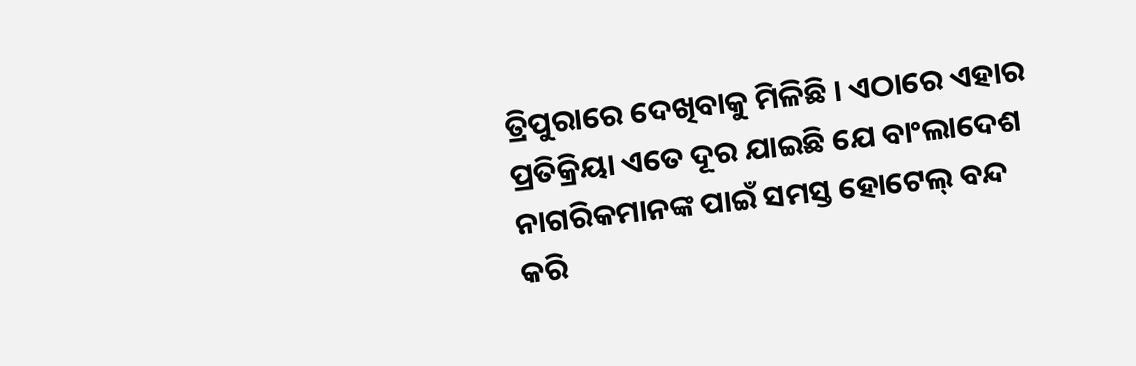ତ୍ରିପୁରାରେ ଦେଖିବାକୁ ମିଳିଛି । ଏଠାରେ ଏହାର ପ୍ରତିକ୍ରିୟା ଏତେ ଦୂର ଯାଇଛି ଯେ ବାଂଲାଦେଶ ନାଗରିକମାନଙ୍କ ପାଇଁ ସମସ୍ତ ହୋଟେଲ୍ ବନ୍ଦ କରି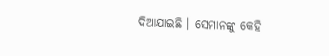ଦିଆଯାଇଛି । ସେମାନଙ୍କୁ କେହି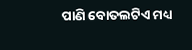ପାଣି ବୋତଲଟିଏ ମଧ୍ୟ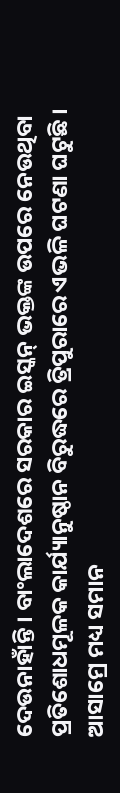ଦେଉନାହାଁନ୍ତି । ବାଂଲାଦେଶରେ ସରକାର ଇସ୍କନ୍ ଭକ୍ତଙ୍କ ଉପରେ ନେଉଥିବା ପ୍ରତିଶୋଧମୂଳକ କାର୍ଯ୍ୟାନୁଷ୍ଠାନ ବିରୁଦ୍ଧରେ ତ୍ରିପୁରାରେ ଏଭଳି ଘଟଣା ଘଟୁଛି । ଆସାମ୍ରେ ମଧ୍ୟ ସମାନ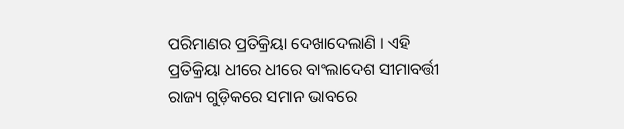ପରିମାଣର ପ୍ରତିକ୍ରିୟା ଦେଖାଦେଲାଣି । ଏହି ପ୍ରତିକ୍ରିୟା ଧୀରେ ଧୀରେ ବାଂଲାଦେଶ ସୀମାବର୍ତ୍ତୀ ରାଜ୍ୟ ଗୁଡ଼ିକରେ ସମାନ ଭାବରେ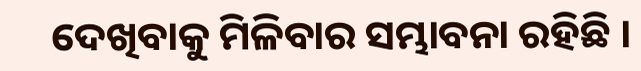ଦେଖିବାକୁ ମିଳିବାର ସମ୍ଭାବନା ରହିଛି ।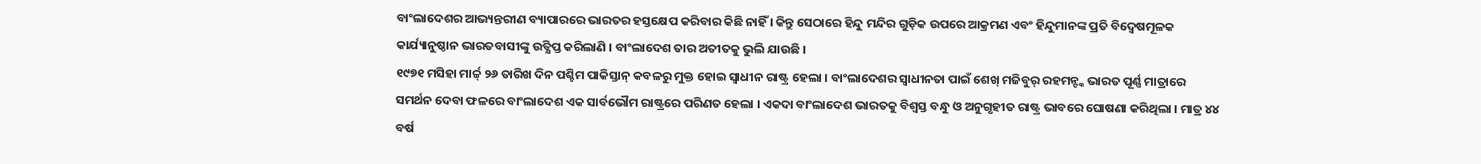ବାଂଲାଦେଶର ଆଭ୍ୟନ୍ତରୀଣ ବ୍ୟାପାରରେ ଭାରତର ହସ୍ତକ୍ଷେପ କରିବାର କିଛି ନାହିଁ । କିନ୍ତୁ ସେଠାରେ ହିନ୍ଦୁ ମନ୍ଦିର ଗୁଡ଼ିକ ଉପରେ ଆକ୍ରମଣ ଏବଂ ହିନ୍ଦୁମାନଙ୍କ ପ୍ରତି ବିଦ୍ୱେଷମୂଳକ କାର୍ଯ୍ୟାନୁଷ୍ଠାନ ଭାରତବାସୀଙ୍କୁ ଉତ୍କ୍ଷିପ୍ତ କରିଲାଣି । ବାଂଲାଦେଶ ତାର ଅତୀତକୁ ଭୁଲି ଯାଉଛି ।
୧୯୭୧ ମସିହା ମାର୍ଚ୍ଚ୍ ୨୬ ତାରିଖ ଦିନ ପଶ୍ଚିମ ପାକିସ୍ତାନ୍ କବଳରୁ ମୁକ୍ତ ହୋଇ ସ୍ୱାଧୀନ ରାଷ୍ଟ୍ର ହେଲା । ବାଂଲାଦେଶର ସ୍ୱାଧୀନତା ପାଇଁ ଶେଖ୍ ମଜିବୁର୍ ରହମନ୍ଙ୍କ ଭାରତ ପୂର୍ଣ୍ଣ ମାତ୍ରାରେ ସମର୍ଥନ ଦେବା ଫଳରେ ବାଂଲାଦେଶ ଏକ ସାର୍ବଭୌମ ରାଷ୍ଟ୍ରରେ ପରିଣତ ହେଲା । ଏକଦା ବାଂଲାଦେଶ ଭାରତକୁ ବିଶ୍ୱସ୍ତ ବନ୍ଧୁ ଓ ଅନୁଗୃହୀତ ରାଷ୍ଟ୍ର ଭାବରେ ଘୋଷଣା କରିଥିଲା । ମାତ୍ର ୪୪ ବର୍ଷ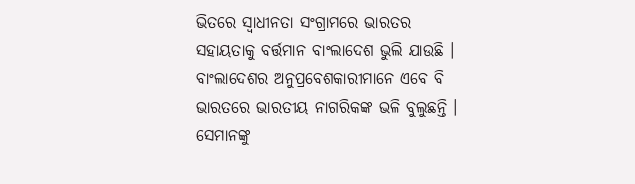ଭିତରେ ସ୍ୱାଧୀନତା ସଂଗ୍ରାମରେ ଭାରତର ସହାୟତାକୁ ବର୍ତ୍ତମାନ ବାଂଲାଦେଶ ଭୁଲି ଯାଉଛି । ବାଂଲାଦେଶର ଅନୁପ୍ରବେଶକାରୀମାନେ ଏବେ ବି ଭାରତରେ ଭାରତୀୟ ନାଗରିକଙ୍କ ଭଳି ବୁଲୁଛନ୍ତି । ସେମାନଙ୍କୁ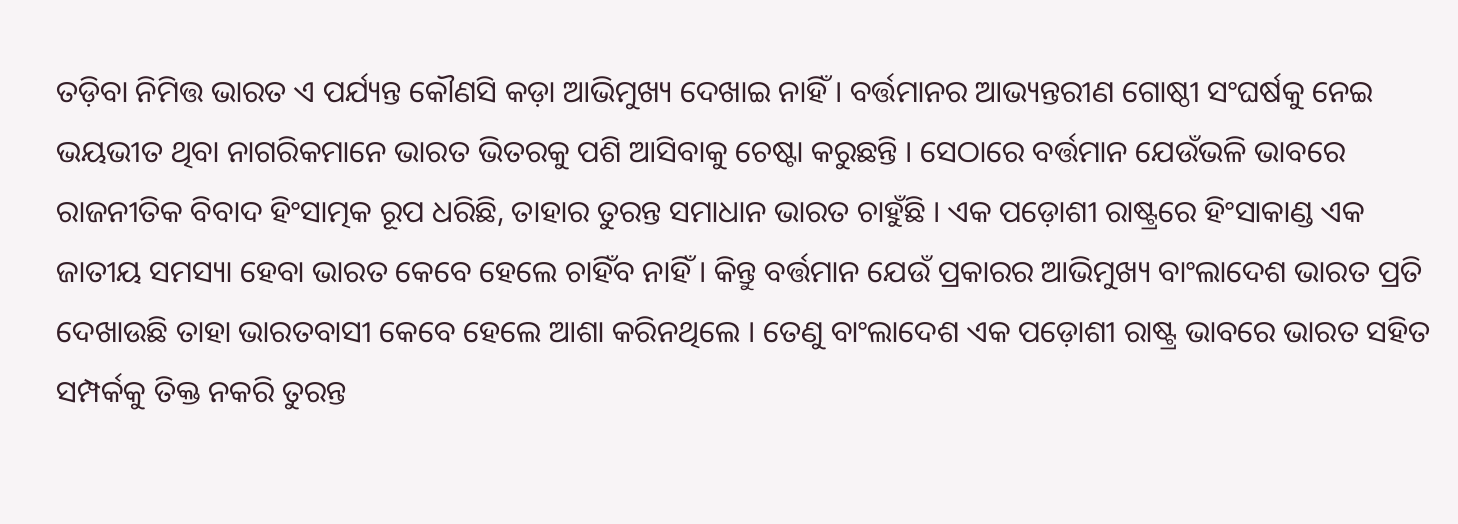ତଡ଼ିବା ନିମିତ୍ତ ଭାରତ ଏ ପର୍ଯ୍ୟନ୍ତ କୌଣସି କଡ଼ା ଆଭିମୁଖ୍ୟ ଦେଖାଇ ନାହିଁ । ବର୍ତ୍ତମାନର ଆଭ୍ୟନ୍ତରୀଣ ଗୋଷ୍ଠୀ ସଂଘର୍ଷକୁ ନେଇ ଭୟଭୀତ ଥିବା ନାଗରିକମାନେ ଭାରତ ଭିତରକୁ ପଶି ଆସିବାକୁ ଚେଷ୍ଟା କରୁଛନ୍ତି । ସେଠାରେ ବର୍ତ୍ତମାନ ଯେଉଁଭଳି ଭାବରେ ରାଜନୀତିକ ବିବାଦ ହିଂସାତ୍ମକ ରୂପ ଧରିଛି, ତାହାର ତୁରନ୍ତ ସମାଧାନ ଭାରତ ଚାହୁଁଛି । ଏକ ପଡ଼ୋଶୀ ରାଷ୍ଟ୍ରରେ ହିଂସାକାଣ୍ଡ ଏକ ଜାତୀୟ ସମସ୍ୟା ହେବା ଭାରତ କେବେ ହେଲେ ଚାହିଁବ ନାହିଁ । କିନ୍ତୁ ବର୍ତ୍ତମାନ ଯେଉଁ ପ୍ରକାରର ଆଭିମୁଖ୍ୟ ବାଂଲାଦେଶ ଭାରତ ପ୍ରତି ଦେଖାଉଛି ତାହା ଭାରତବାସୀ କେବେ ହେଲେ ଆଶା କରିନଥିଲେ । ତେଣୁ ବାଂଲାଦେଶ ଏକ ପଡ଼ୋଶୀ ରାଷ୍ଟ୍ର ଭାବରେ ଭାରତ ସହିତ ସମ୍ପର୍କକୁ ତିକ୍ତ ନକରି ତୁରନ୍ତ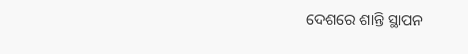ଦେଶରେ ଶାନ୍ତି ସ୍ଥାପନ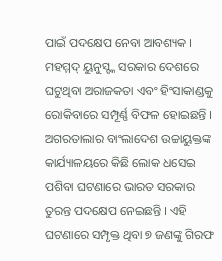ପାଇଁ ପଦକ୍ଷେପ ନେବା ଆବଶ୍ୟକ । ମହମ୍ମଦ୍ ୟୁନୁସ୍ଙ୍କ ସରକାର ଦେଶରେ ଘଟୁଥିବା ଅରାଜକତା ଏବଂ ହିଂସାକାଣ୍ଡକୁ ରୋକିବାରେ ସମ୍ପୂର୍ଣ୍ଣ ବିଫଳ ହୋଇଛନ୍ତି । ଅଗରତାଲାର ବାଂଲାଦେଶ ଉଚ୍ଚାୟୁକ୍ତଙ୍କ କାର୍ଯ୍ୟାଳୟରେ କିଛି ଲୋକ ଧସେଇ ପଶିବା ଘଟଣାରେ ଭାରତ ସରକାର ତୁରନ୍ତ ପଦକ୍ଷେପ ନେଇଛନ୍ତି । ଏହି ଘଟଣାରେ ସମ୍ପୃକ୍ତ ଥିବା ୭ ଜଣଙ୍କୁ ଗିରଫ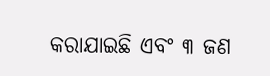କରାଯାଇଛି ଏବଂ ୩ ଜଣ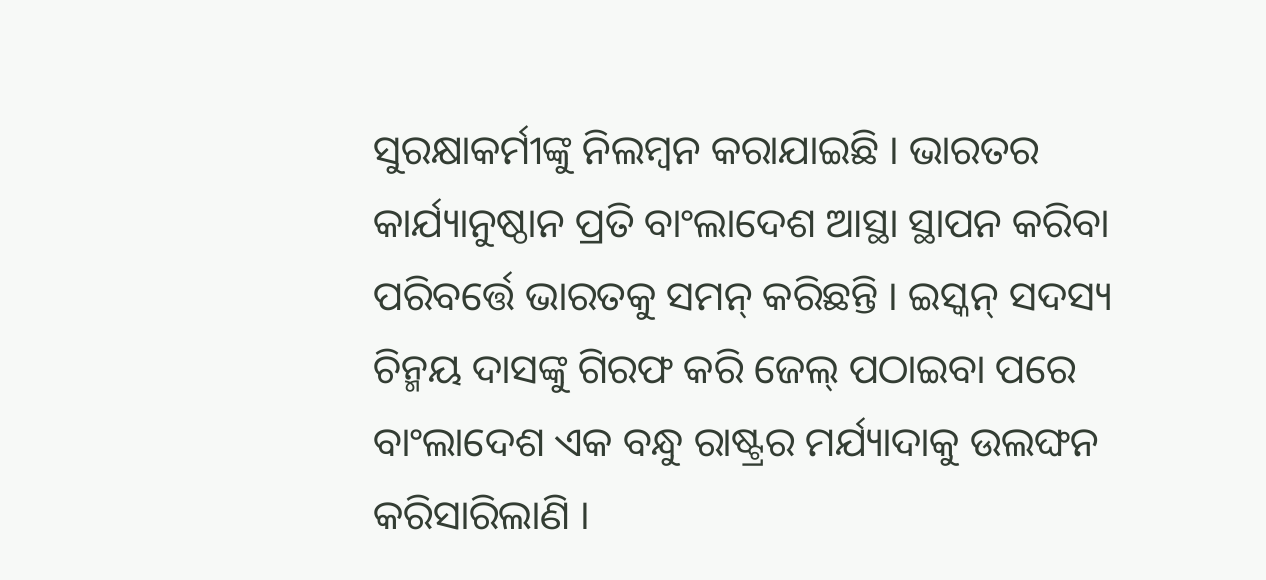ସୁରକ୍ଷାକର୍ମୀଙ୍କୁ ନିଲମ୍ବନ କରାଯାଇଛି । ଭାରତର କାର୍ଯ୍ୟାନୁଷ୍ଠାନ ପ୍ରତି ବାଂଲାଦେଶ ଆସ୍ଥା ସ୍ଥାପନ କରିବା ପରିବର୍ତ୍ତେ ଭାରତକୁ ସମନ୍ କରିଛନ୍ତି । ଇସ୍କନ୍ ସଦସ୍ୟ ଚିନ୍ମୟ ଦାସଙ୍କୁ ଗିରଫ କରି ଜେଲ୍ ପଠାଇବା ପରେ ବାଂଲାଦେଶ ଏକ ବନ୍ଧୁ ରାଷ୍ଟ୍ରର ମର୍ଯ୍ୟାଦାକୁ ଉଲଙ୍ଘନ କରିସାରିଲାଣି ।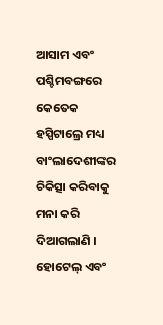ଆସାମ ଏବଂ ପଶ୍ଚିମବଙ୍ଗରେ କେତେକ ହସ୍ପିଟାଲ୍ରେ ମଧ୍ୟ ବାଂଲାଦେଶୀଙ୍କର ଚିକିତ୍ସା କରିବାକୁ ମନା କରି ଦିଆଗଲାଣି । ହୋଟେଲ୍ ଏବଂ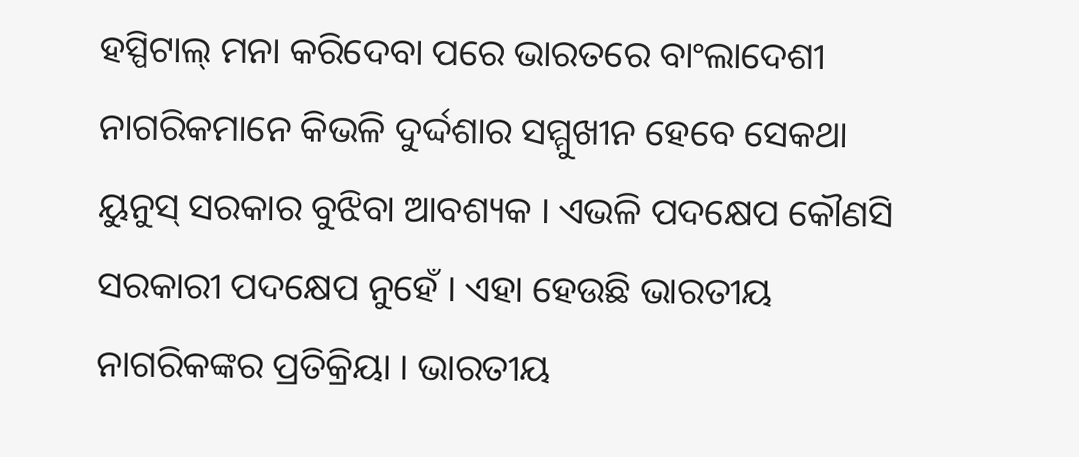ହସ୍ପିଟାଲ୍ ମନା କରିଦେବା ପରେ ଭାରତରେ ବାଂଲାଦେଶୀ ନାଗରିକମାନେ କିଭଳି ଦୁର୍ଦ୍ଦଶାର ସମ୍ମୁଖୀନ ହେବେ ସେକଥା ୟୁନୁସ୍ ସରକାର ବୁଝିବା ଆବଶ୍ୟକ । ଏଭଳି ପଦକ୍ଷେପ କୌଣସି ସରକାରୀ ପଦକ୍ଷେପ ନୁହେଁ । ଏହା ହେଉଛି ଭାରତୀୟ ନାଗରିକଙ୍କର ପ୍ରତିକ୍ରିୟା । ଭାରତୀୟ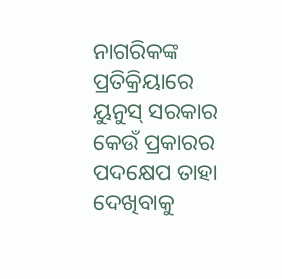ନାଗରିକଙ୍କ ପ୍ରତିକ୍ରିୟାରେ ୟୁନୁସ୍ ସରକାର କେଉଁ ପ୍ରକାରର ପଦକ୍ଷେପ ତାହା ଦେଖିବାକୁ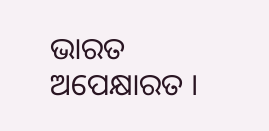ଭାରତ ଅପେକ୍ଷାରତ ।